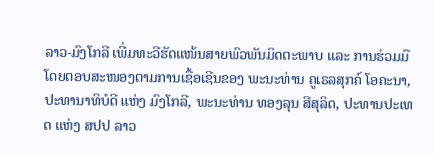ລາວ-ມົງໂກລີ ເພີ່ມທະວີຮັດແໜ້ນສາຍພົວພັນມິດຕະພາບ ແລະ ການຮ່ວມມື
ໂດຍຕອບສະໜອງຕາມການເຊື້ອເຊີນຂອງ ພະນະທ່ານ ຄູເຣລສຸກຄ໌ ໂອຄະນາ, ປະທານາທິບໍດີ ແຫ່ງ ມົງໂກລີ, ພະນະທ່ານ ທອງລຸນ ສີສຸລິດ, ປະທານປະເທດ ແຫ່ງ ສປປ ລາວ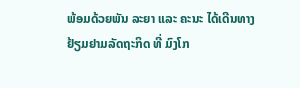ພ້ອມດ້ວຍພັນ ລະຍາ ແລະ ຄະນະ ໄດ້ເດີນທາງຢ້ຽມຢາມລັດຖະກິດ ທີ່ ມົງໂກ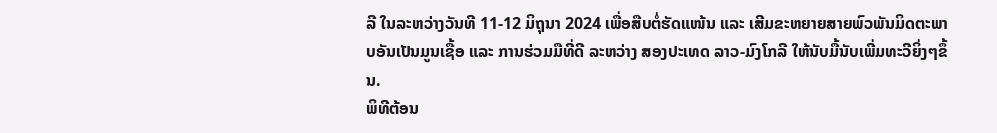ລີ ໃນລະຫວ່າງວັນທີ 11-12 ມິຖຸນາ 2024 ເພື່ອສືບຕໍ່ຮັດແໜ້ນ ແລະ ເສີມຂະຫຍາຍສາຍພົວພັນມິດຕະພາບອັນເປັນມູນເຊື້ອ ແລະ ການຮ່ວມມືທີ່ດີ ລະຫວ່າງ ສອງປະເທດ ລາວ-ມົງໂກລີ ໃຫ້ນັບມື້ນັບເພີ່ມທະວີຍິ່ງໆຂຶ້ນ.
ພິທີຕ້ອນ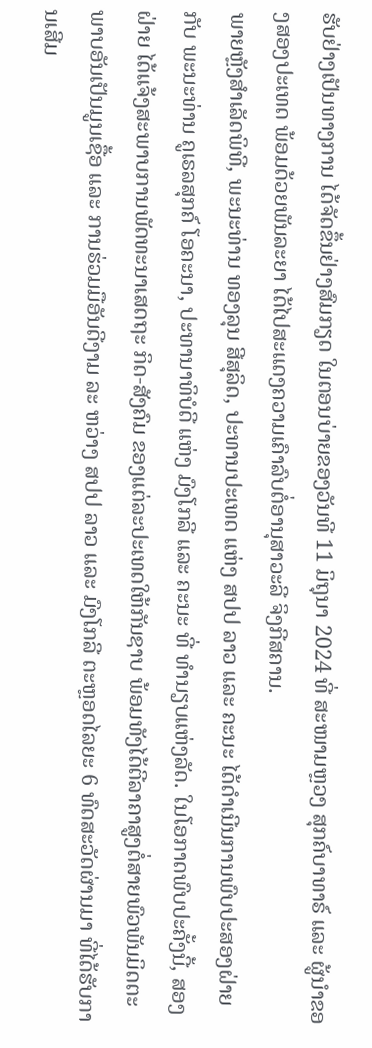ຮັບຢ່າງເປັນທາງການ ໄດ້ຈັດຂຶ້ນຢ່າງສົມກຽດ ໃນຕອນບ່າຍຂອງວັນທີ 11 ມິຖຸນາ 2024 ທີ່ ສະໜາມຫຼວງ ສຸກຄ໌ບາທາຣ໌ ແລະ ຜູ້ນໍາຂອງສອງປະເທດ ພ້ອມດ້ວຍພັນລະຍາ ໄດ້ໄປສະແດງຄວາມເຄົາລົບຕໍ່ອານຸສາວະລີ ຈິງກີສຄານ.
ພາຍຫຼັງສໍາເລັດພິທີ, ພະນະທ່ານ ທອງລຸນ ສີສຸລິດ, ປະທານປະເທດ ແຫ່ງ ສປປ ລາວ ແລະ ຄະນະ ໄດ້ດໍາເນີນການພົບປະສອງຝ່າຍກັບ ພະນະທ່ານ ຄູເຣລສຸກຄ໌ ໂອຄະນາ, ປະທານາທິບໍດີ ແຫ່ງ ມົງໂກລີ ແລະ ຄະນະ ທີ່ ທໍານຽບແຫ່ງລັດ. ໃນໂອກາດພົບປະຄັ້ງນີ້, ສອງຝ່າຍ ໄດ້ແຈ້ງສະພາບການພັດທະນາເສດຖະ ກິດ-ສັງຄົມ ຂອງແຕ່ລະປະເທດໃຫ້ກັນຊາບ ພ້ອມທັງໄດ້ຕີລາຄາສູງຕໍ່ສາຍພົວພັນມິດຕະພາບອັນເປັນມູນເຊື້ອ ແລະ ການຮ່ວມມືອັນດີງາມ ລະ ຫວ່າງ ສປປ ລາວ ແລະ ມົງໂກລີ ຕະຫຼອດໄລຍະ 6 ທົດສະວັດຜ່ານມາ ທີ່ໄດ້ຮັບການເສີມ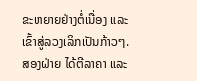ຂະຫຍາຍຢ່າງຕໍ່ເນື່ອງ ແລະ ເຂົ້າສູ່ລວງເລິກເປັນກ້າວໆ.
ສອງຝ່າຍ ໄດ້ຕີລາຄາ ແລະ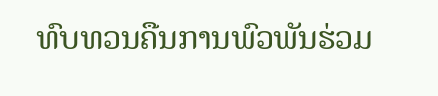ທົບທວນຄືນການພົວພັນຮ່ວມ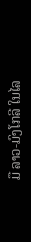ມື ລາວ-ມົງໂກລີ ໃນໄລ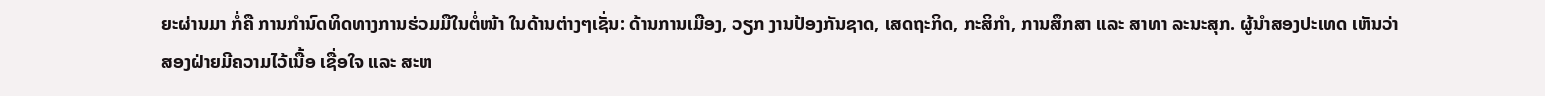ຍະຜ່ານມາ ກໍ່ຄື ການກໍານົດທິດທາງການຮ່ວມມືໃນຕໍ່ໜ້າ ໃນດ້ານຕ່າງໆເຊັ່ນ: ດ້ານການເມືອງ, ວຽກ ງານປ້ອງກັນຊາດ, ເສດຖະກິດ, ກະສິກໍາ, ການສຶກສາ ແລະ ສາທາ ລະນະສຸກ. ຜູ້ນໍາສອງປະເທດ ເຫັນວ່າ ສອງຝ່າຍມີຄວາມໄວ້ເນື້ອ ເຊື່ອໃຈ ແລະ ສະຫ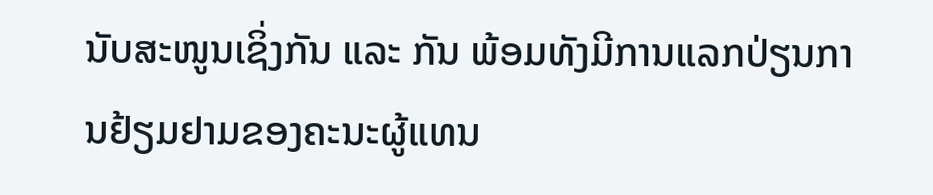ນັບສະໜູນເຊິ່ງກັນ ແລະ ກັນ ພ້ອມທັງມີການແລກປ່ຽນການຢ້ຽມຢາມຂອງຄະນະຜູ້ແທນ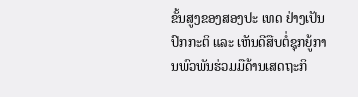ຂັ້ນສູງຂອງສອງປະ ເທດ ຢ່າງເປັນປົກກະຕິ ແລະ ເຫັນດີສືບຕໍ່ຊຸກຍູ້ການພົວພັນຮ່ວມມືດ້ານເສດຖະກິ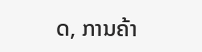ດ, ການຄ້າ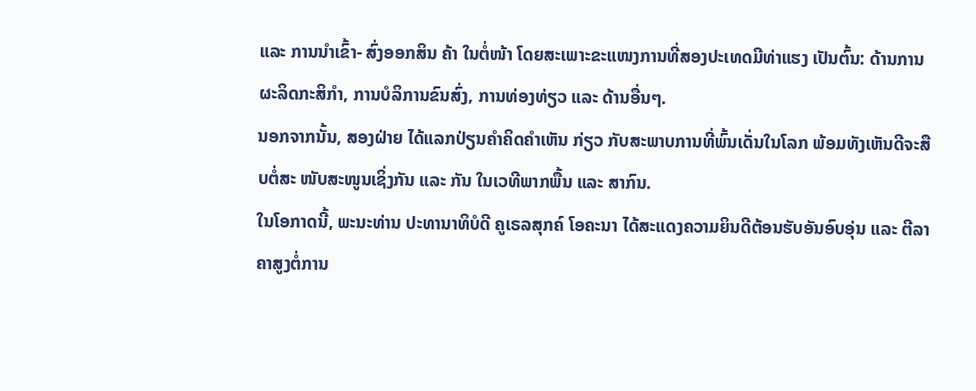ແລະ ການນໍາເຂົ້າ- ສົ່ງອອກສິນ ຄ້າ ໃນຕໍ່ໜ້າ ໂດຍສະເພາະຂະແໜງການທີ່ສອງປະເທດມີທ່າແຮງ ເປັນຕົ້ນ: ດ້ານການຜະລິດກະສິກໍາ, ການບໍລິການຂົນສົ່ງ, ການທ່ອງທ່ຽວ ແລະ ດ້ານອື່ນໆ.
ນອກຈາກນັ້ນ, ສອງຝ່າຍ ໄດ້ແລກປ່ຽນຄໍາຄິດຄໍາເຫັນ ກ່ຽວ ກັບສະພາບການທີ່ພົ້ນເດັ່ນໃນໂລກ ພ້ອມທັງເຫັນດີຈະສືບຕໍ່ສະ ໜັບສະໜູນເຊິ່ງກັນ ແລະ ກັນ ໃນເວທີພາກພື້ນ ແລະ ສາກົນ.
ໃນໂອກາດນີ້, ພະນະທ່ານ ປະທານາທິບໍດີ ຄູເຣລສຸກຄ໌ ໂອຄະນາ ໄດ້ສະແດງຄວາມຍິນດີຕ້ອນຮັບອັນອົບອຸ່ນ ແລະ ຕີລາຄາສູງຕໍ່ການ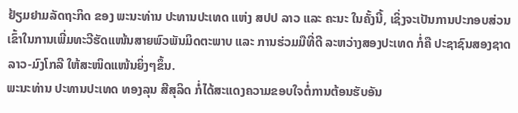ຢ້ຽມຢາມລັດຖະກິດ ຂອງ ພະນະທ່ານ ປະທານປະເທດ ແຫ່ງ ສປປ ລາວ ແລະ ຄະນະ ໃນຄັ້ງນີ້, ເຊິ່ງຈະເປັນການປະກອບສ່ວນເຂົ້າໃນການເພີ່ມທະວີຮັດແໜ້ນສາຍພົວພັນມິດຕະພາບ ແລະ ການຮ່ວມມືທີ່ດີ ລະຫວ່າງສອງປະເທດ ກໍ່ຄື ປະຊາຊົນສອງຊາດ ລາວ-ມົງໂກລີ ໃຫ້ສະໜິດແໜ້ນຍິ່ງໆຂຶ້ນ.
ພະນະທ່ານ ປະທານປະເທດ ທອງລຸນ ສີສຸລິດ ກໍ່ໄດ້ສະແດງຄວາມຂອບໃຈຕໍ່ການຕ້ອນຮັບອັນ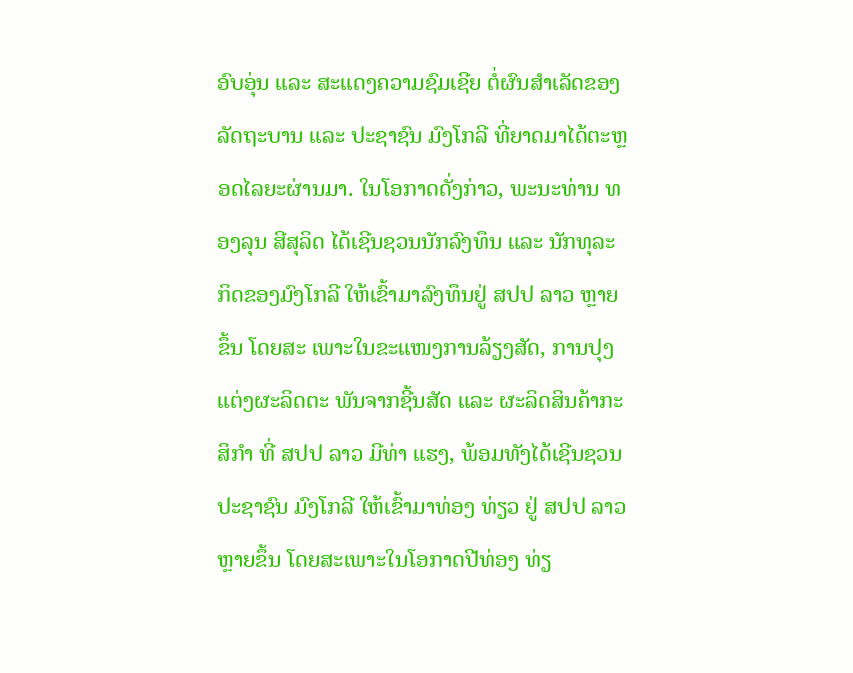ອົບອຸ່ນ ແລະ ສະແດງຄວາມຊົມເຊີຍ ຕໍ່ຜົນສໍາເລັດຂອງລັດຖະບານ ແລະ ປະຊາຊົນ ມົງໂກລີ ທີ່ຍາດມາໄດ້ຕະຫຼອດໄລຍະຜ່ານມາ. ໃນໂອກາດດັ່ງກ່າວ, ພະນະທ່ານ ທອງລຸນ ສີສຸລິດ ໄດ້ເຊີນຊວນນັກລົງທຶນ ແລະ ນັກທຸລະ ກິດຂອງມົງໂກລີ ໃຫ້ເຂົ້າມາລົງທຶນຢູ່ ສປປ ລາວ ຫຼາຍຂຶ້ນ ໂດຍສະ ເພາະໃນຂະແໜງການລ້ຽງສັດ, ການປຸງແຕ່ງຜະລິດຕະ ພັນຈາກຊີ້ນສັດ ແລະ ຜະລິດສິນຄ້າກະສິກໍາ ທີ່ ສປປ ລາວ ມີທ່າ ແຮງ, ພ້ອມທັງໄດ້ເຊີນຊວນ ປະຊາຊົນ ມົງໂກລີ ໃຫ້ເຂົ້າມາທ່ອງ ທ່ຽວ ຢູ່ ສປປ ລາວ ຫຼາຍຂຶ້ນ ໂດຍສະເພາະໃນໂອກາດປີທ່ອງ ທ່ຽ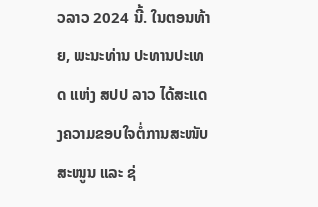ວລາວ 2024 ນີ້. ໃນຕອນທ້າຍ, ພະນະທ່ານ ປະທານປະເທດ ແຫ່ງ ສປປ ລາວ ໄດ້ສະແດງຄວາມຂອບໃຈຕໍ່ການສະໜັບສະໜູນ ແລະ ຊ່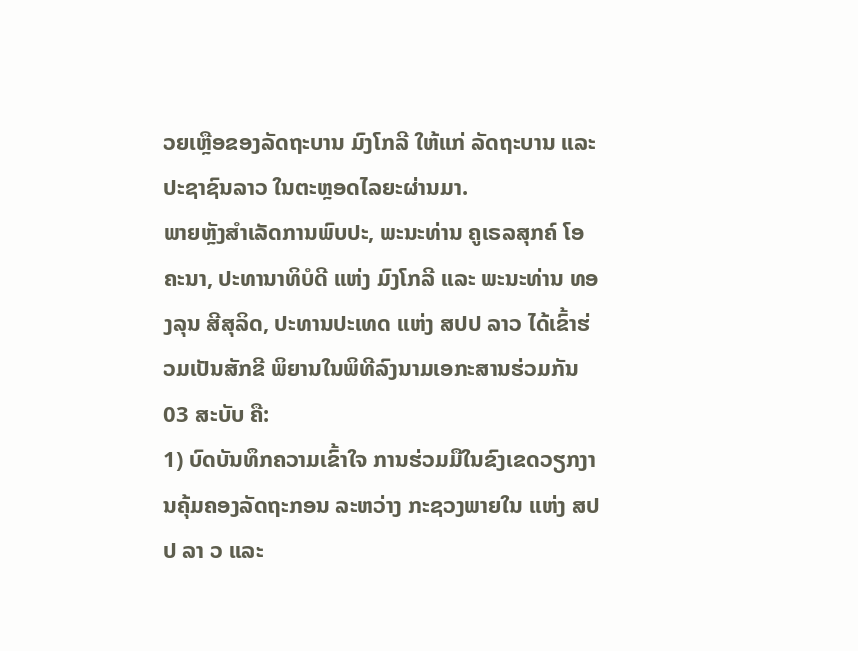ວຍເຫຼືອຂອງລັດຖະບານ ມົງໂກລີ ໃຫ້ແກ່ ລັດຖະບານ ແລະ ປະຊາຊົນລາວ ໃນຕະຫຼອດໄລຍະຜ່ານມາ.
ພາຍຫຼັງສໍາເລັດການພົບປະ, ພະນະທ່ານ ຄູເຣລສຸກຄ໌ ໂອຄະນາ, ປະທານາທິບໍດີ ແຫ່ງ ມົງໂກລີ ແລະ ພະນະທ່ານ ທອງລຸນ ສີສຸລິດ, ປະທານປະເທດ ແຫ່ງ ສປປ ລາວ ໄດ້ເຂົ້າຮ່ວມເປັນສັກຂີ ພິຍານໃນພິທີລົງນາມເອກະສານຮ່ວມກັນ 03 ສະບັບ ຄື:
1) ບົດບັນທຶກຄວາມເຂົ້າໃຈ ການຮ່ວມມືໃນຂົງເຂດວຽກງານຄຸ້ມຄອງລັດຖະກອນ ລະຫວ່າງ ກະຊວງພາຍໃນ ແຫ່ງ ສປປ ລາ ວ ແລະ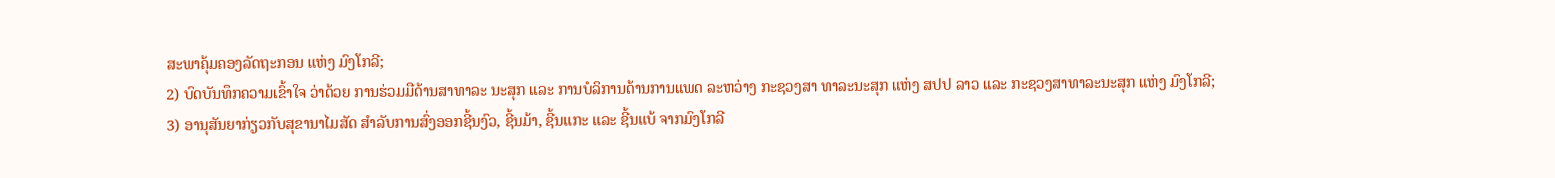ສະພາຄຸ້ມຄອງລັດຖະກອນ ແຫ່ງ ມົງໂກລີ;
2) ບົດບັນທຶກຄວາມເຂົ້າໃຈ ວ່າດ້ວຍ ການຮ່ວມມືດ້ານສາທາລະ ນະສຸກ ແລະ ການບໍລິການດ້ານການແພດ ລະຫວ່າງ ກະຊວງສາ ທາລະນະສຸກ ແຫ່ງ ສປປ ລາວ ແລະ ກະຊວງສາທາລະນະສຸກ ແຫ່ງ ມົງໂກລີ;
3) ອານຸສັນຍາກ່ຽວກັບສຸຂານາໄມສັດ ສໍາລັບການສົ່ງອອກຊີ້ນງົວ, ຊີ້ນມ້າ, ຊີ້ນແກະ ແລະ ຊີ້ນແບ້ ຈາກມົງໂກລີ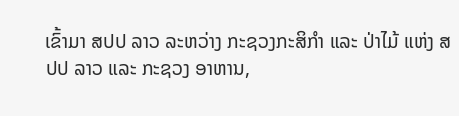ເຂົ້າມາ ສປປ ລາວ ລະຫວ່າງ ກະຊວງກະສິກໍາ ແລະ ປ່າໄມ້ ແຫ່ງ ສປປ ລາວ ແລະ ກະຊວງ ອາຫານ,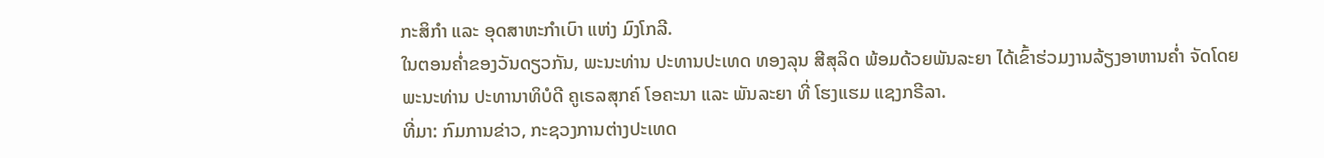ກະສິກໍາ ແລະ ອຸດສາຫະກໍາເບົາ ແຫ່ງ ມົງໂກລີ.
ໃນຕອນຄໍ່າຂອງວັນດຽວກັນ, ພະນະທ່ານ ປະທານປະເທດ ທອງລຸນ ສີສຸລິດ ພ້ອມດ້ວຍພັນລະຍາ ໄດ້ເຂົ້າຮ່ວມງານລ້ຽງອາຫານຄໍ່າ ຈັດໂດຍ ພະນະທ່ານ ປະທານາທິບໍດີ ຄູເຣລສຸກຄ໌ ໂອຄະນາ ແລະ ພັນລະຍາ ທີ່ ໂຮງແຮມ ແຊງກຣີລາ.
ທີ່ມາ: ກົມການຂ່າວ, ກະຊວງການຕ່າງປະເທດ